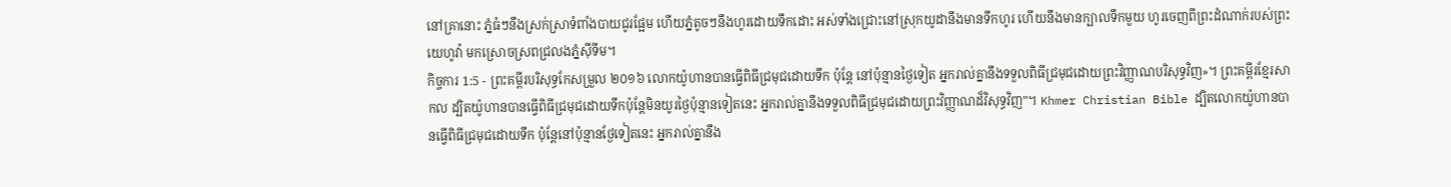នៅគ្រានោះ ភ្នំធំៗនឹងស្រក់ស្រាទំពាំងបាយជូរផ្អែម ហើយភ្នំតូចៗនឹងហូរដោយទឹកដោះ អស់ទាំងជ្រោះនៅស្រុកយូដានឹងមានទឹកហូរ ហើយនឹងមានក្បាលទឹកមួយ ហូរចេញពីព្រះដំណាក់របស់ព្រះយេហូវ៉ា មកស្រោចស្រពជ្រលងភ្នំស៊ីទីម។
កិច្ចការ 1:5 - ព្រះគម្ពីរបរិសុទ្ធកែសម្រួល ២០១៦ លោកយ៉ូហានបានធ្វើពិធីជ្រមុជដោយទឹក ប៉ុន្តែ នៅប៉ុន្មានថ្ងៃទៀត អ្នករាល់គ្នានឹងទទួលពិធីជ្រមុជដោយព្រះវិញ្ញាណបរិសុទ្ធវិញ»។ ព្រះគម្ពីរខ្មែរសាកល ដ្បិតយ៉ូហានបានធ្វើពិធីជ្រមុជដោយទឹកប៉ុន្តែមិនយូរថ្ងៃប៉ុន្មានទៀតនេះ អ្នករាល់គ្នានឹងទទួលពិធីជ្រមុជដោយព្រះវិញ្ញាណដ៏វិសុទ្ធវិញ”។ Khmer Christian Bible ដ្បិតលោកយ៉ូហានបានធ្វើពិធីជ្រមុជដោយទឹក ប៉ុន្ដែនៅប៉ុន្មានថ្ងែទៀតនេះ អ្នករាល់គ្នានឹង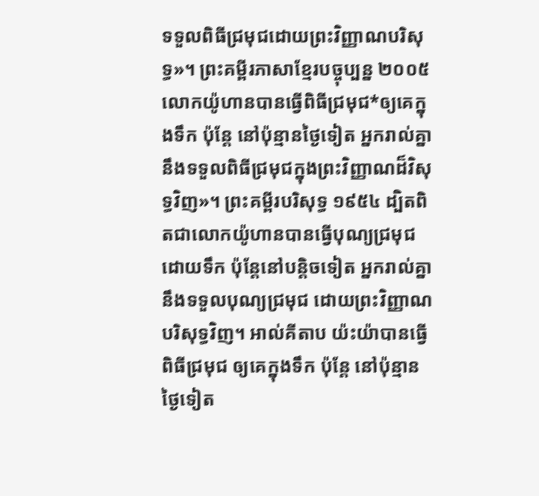ទទួលពិធីជ្រមុជដោយព្រះវិញ្ញាណបរិសុទ្ធ»។ ព្រះគម្ពីរភាសាខ្មែរបច្ចុប្បន្ន ២០០៥ លោកយ៉ូហានបានធ្វើពិធីជ្រមុជ*ឲ្យគេក្នុងទឹក ប៉ុន្តែ នៅប៉ុន្មានថ្ងៃទៀត អ្នករាល់គ្នានឹងទទួលពិធីជ្រមុជក្នុងព្រះវិញ្ញាណដ៏វិសុទ្ធវិញ»។ ព្រះគម្ពីរបរិសុទ្ធ ១៩៥៤ ដ្បិតពិតជាលោកយ៉ូហានបានធ្វើបុណ្យជ្រមុជដោយទឹក ប៉ុន្តែនៅបន្តិចទៀត អ្នករាល់គ្នានឹងទទួលបុណ្យជ្រមុជ ដោយព្រះវិញ្ញាណបរិសុទ្ធវិញ។ អាល់គីតាប យ៉ះយ៉ាបានធ្វើពិធីជ្រមុជ ឲ្យគេក្នុងទឹក ប៉ុន្ដែ នៅប៉ុន្មានថ្ងៃទៀត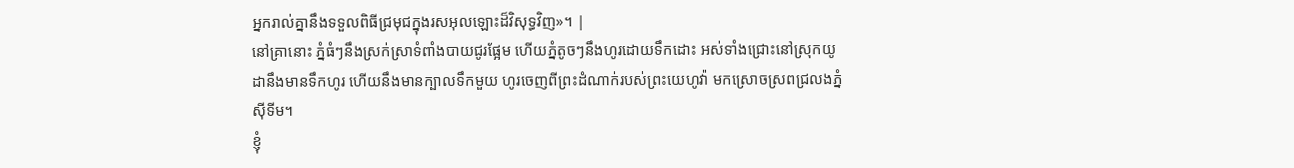អ្នករាល់គ្នានឹងទទួលពិធីជ្រមុជក្នុងរសអុលឡោះដ៏វិសុទ្ធវិញ»។ |
នៅគ្រានោះ ភ្នំធំៗនឹងស្រក់ស្រាទំពាំងបាយជូរផ្អែម ហើយភ្នំតូចៗនឹងហូរដោយទឹកដោះ អស់ទាំងជ្រោះនៅស្រុកយូដានឹងមានទឹកហូរ ហើយនឹងមានក្បាលទឹកមួយ ហូរចេញពីព្រះដំណាក់របស់ព្រះយេហូវ៉ា មកស្រោចស្រពជ្រលងភ្នំស៊ីទីម។
ខ្ញុំ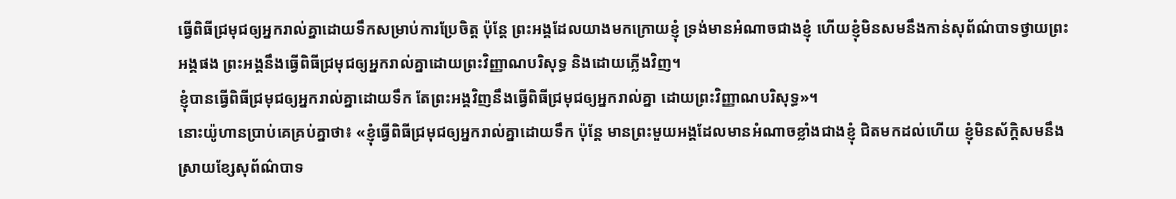ធ្វើពិធីជ្រមុជឲ្យអ្នករាល់គ្នាដោយទឹកសម្រាប់ការប្រែចិត្ត ប៉ុន្តែ ព្រះអង្គដែលយាងមកក្រោយខ្ញុំ ទ្រង់មានអំណាចជាងខ្ញុំ ហើយខ្ញុំមិនសមនឹងកាន់សុព័ណ៌បាទថ្វាយព្រះអង្គផង ព្រះអង្គនឹងធ្វើពិធីជ្រមុជឲ្យអ្នករាល់គ្នាដោយព្រះវិញ្ញាណបរិសុទ្ធ និងដោយភ្លើងវិញ។
ខ្ញុំបានធ្វើពិធីជ្រមុជឲ្យអ្នករាល់គ្នាដោយទឹក តែព្រះអង្គវិញនឹងធ្វើពិធីជ្រមុជឲ្យអ្នករាល់គ្នា ដោយព្រះវិញ្ញាណបរិសុទ្ធ»។
នោះយ៉ូហានប្រាប់គេគ្រប់គ្នាថា៖ «ខ្ញុំធ្វើពិធីជ្រមុជឲ្យអ្នករាល់គ្នាដោយទឹក ប៉ុន្តែ មានព្រះមួយអង្គដែលមានអំណាចខ្លាំងជាងខ្ញុំ ជិតមកដល់ហើយ ខ្ញុំមិនស័ក្ដិសមនឹងស្រាយខ្សែសុព័ណ៌បាទ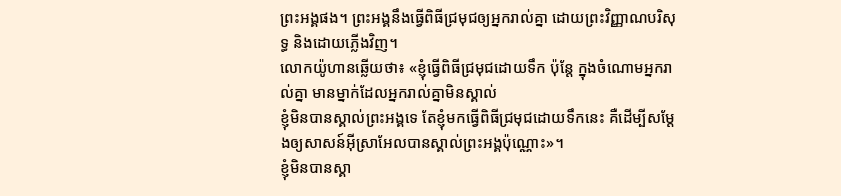ព្រះអង្គផង។ ព្រះអង្គនឹងធ្វើពិធីជ្រមុជឲ្យអ្នករាល់គ្នា ដោយព្រះវិញ្ញាណបរិសុទ្ធ និងដោយភ្លើងវិញ។
លោកយ៉ូហានឆ្លើយថា៖ «ខ្ញុំធ្វើពិធីជ្រមុជដោយទឹក ប៉ុន្តែ ក្នុងចំណោមអ្នករាល់គ្នា មានម្នាក់ដែលអ្នករាល់គ្នាមិនស្គាល់
ខ្ញុំមិនបានស្គាល់ព្រះអង្គទេ តែខ្ញុំមកធ្វើពិធីជ្រមុជដោយទឹកនេះ គឺដើម្បីសម្តែងឲ្យសាសន៍អ៊ីស្រាអែលបានស្គាល់ព្រះអង្គប៉ុណ្ណោះ»។
ខ្ញុំមិនបានស្គា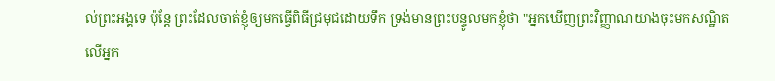ល់ព្រះអង្គទេ ប៉ុន្តែ ព្រះដែលចាត់ខ្ញុំឲ្យមកធ្វើពិធីជ្រមុជដោយទឹក ទ្រង់មានព្រះបន្ទូលមកខ្ញុំថា "អ្នកឃើញព្រះវិញ្ញាណយាងចុះមកសណ្ឋិតលើអ្នក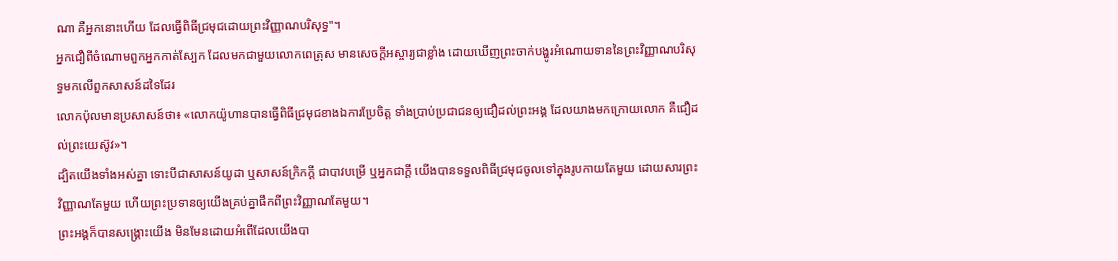ណា គឺអ្នកនោះហើយ ដែលធ្វើពិធីជ្រមុជដោយព្រះវិញ្ញាណបរិសុទ្ធ"។
អ្នកជឿពីចំណោមពួកអ្នកកាត់ស្បែក ដែលមកជាមួយលោកពេត្រុស មានសេចក្ដីអស្ចារ្យជាខ្លាំង ដោយឃើញព្រះចាក់បង្ហូរអំណោយទាននៃព្រះវិញ្ញាណបរិសុទ្ធមកលើពួកសាសន៍ដទៃដែរ
លោកប៉ុលមានប្រសាសន៍ថា៖ «លោកយ៉ូហានបានធ្វើពិធីជ្រមុជខាងឯការប្រែចិត្ត ទាំងប្រាប់ប្រជាជនឲ្យជឿដល់ព្រះអង្គ ដែលយាងមកក្រោយលោក គឺជឿដល់ព្រះយេស៊ូវ»។
ដ្បិតយើងទាំងអស់គ្នា ទោះបីជាសាសន៍យូដា ឬសាសន៍ក្រិកក្ដី ជាបាវបម្រើ ឬអ្នកជាក្តី យើងបានទទួលពិធីជ្រមុជចូលទៅក្នុងរូបកាយតែមួយ ដោយសារព្រះវិញ្ញាណតែមួយ ហើយព្រះប្រទានឲ្យយើងគ្រប់គ្នាផឹកពីព្រះវិញ្ញាណតែមួយ។
ព្រះអង្គក៏បានសង្គ្រោះយើង មិនមែនដោយអំពើដែលយើងបា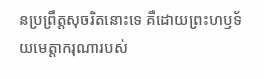នប្រព្រឹត្តសុចរិតនោះទេ គឺដោយព្រះហឫទ័យមេត្តាករុណារបស់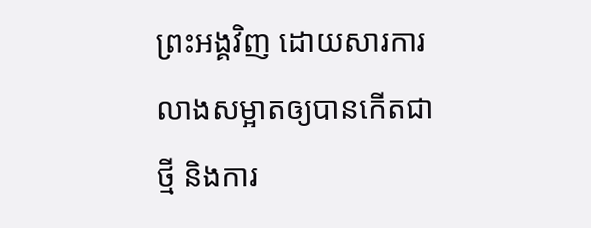ព្រះអង្គវិញ ដោយសារការលាងសម្អាតឲ្យបានកើតជាថ្មី និងការ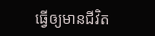ធ្វើឲ្យមានជីវិត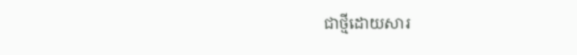ជាថ្មីដោយសារ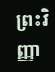ព្រះវិញ្ញា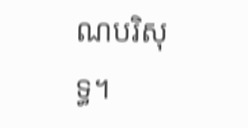ណបរិសុទ្ធ។